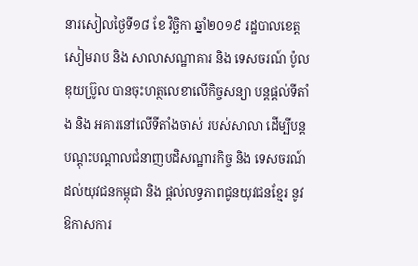នារសៀលថ្ងៃទី១៨ ខែ វិច្ឆិកា ឆ្នាំ២០១៩ រដ្ឋបាលខេត្តសៀមរាប និង សាលាសណ្ឋាគារ និង ទេសចរណ៍ ប៉ូលឌុយប្រ៊ូល បានចុះហត្ថលេខាលើកិច្ចសន្យា បន្តផ្ដល់ទីតាំង និង អគារនៅលើទីតាំងចាស់ របស់សាលា ដើម្បីបន្តបណ្តុះបណ្តាលជំនាញបដិសណ្ឋារកិច្ច និង ទេសចរណ៍ ដល់យុវជនកម្ពុជា និង ផ្តល់លទ្ធភាពជូនយុវជនខ្មែរ នូវឱកាសការ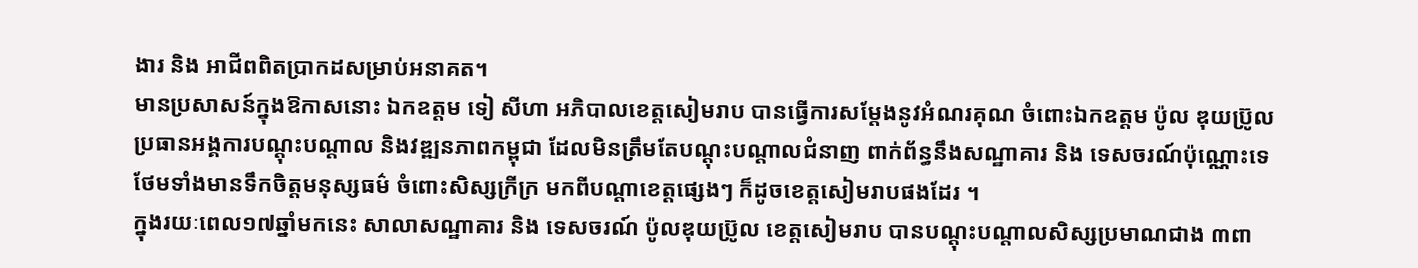ងារ និង អាជីពពិតប្រាកដសម្រាប់អនាគត។
មានប្រសាសន៍ក្នុងឱកាសនោះ ឯកឧត្តម ទៀ សីហា អភិបាលខេត្តសៀមរាប បានធ្វើការសម្តែងនូវអំណរគុណ ចំពោះឯកឧត្តម ប៉ូល ឌុយប្រ៊ូល ប្រធានអង្គការបណ្តុះបណ្តាល និងវឌ្ឍនភាពកម្ពុជា ដែលមិនត្រឹមតែបណ្ដុះបណ្ដាលជំនាញ ពាក់ព័ន្ធនឹងសណ្ឋាគារ និង ទេសចរណ៍ប៉ុណ្ណោះទេ ថែមទាំងមានទឹកចិត្តមនុស្សធម៌ ចំពោះសិស្សក្រីក្រ មកពីបណ្តាខេត្តផ្សេងៗ ក៏ដូចខេត្តសៀមរាបផងដែរ ។
ក្នុងរយៈពេល១៧ឆ្នាំមកនេះ សាលាសណ្ឋាគារ និង ទេសចរណ៍ ប៉ូលឌុយប្រ៊ូល ខេត្តសៀមរាប បានបណ្តុះបណ្តាលសិស្សប្រមាណជាង ៣ពា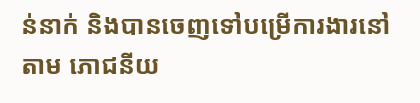ន់នាក់ និងបានចេញទៅបម្រើការងារនៅតាម ភោជនីយ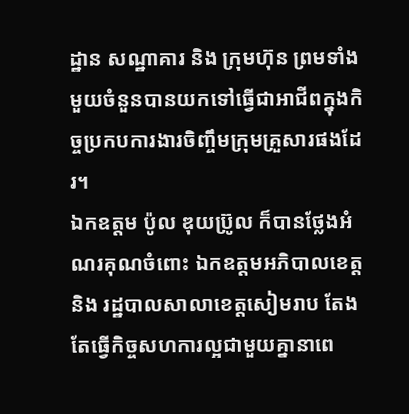ដ្ឋាន សណ្ឋាគារ និង ក្រុមហ៊ុន ព្រមទាំងមួយចំនួនបានយកទៅធ្វើជាអាជីពក្នុងកិច្ចប្រកបការងារចិញ្ចឹមក្រុមគ្រួសារផងដែរ។
ឯកឧត្តម ប៉ូល ឌុយប្រ៊ូល ក៏បានថ្លែងអំណរគុណចំពោះ ឯកឧត្តមអភិបាលខេត្ត និង រដ្ឋបាលសាលាខេត្តសៀមរាប តែងតែធ្វើកិច្ចសហការល្អជាមួយគ្នានាពេ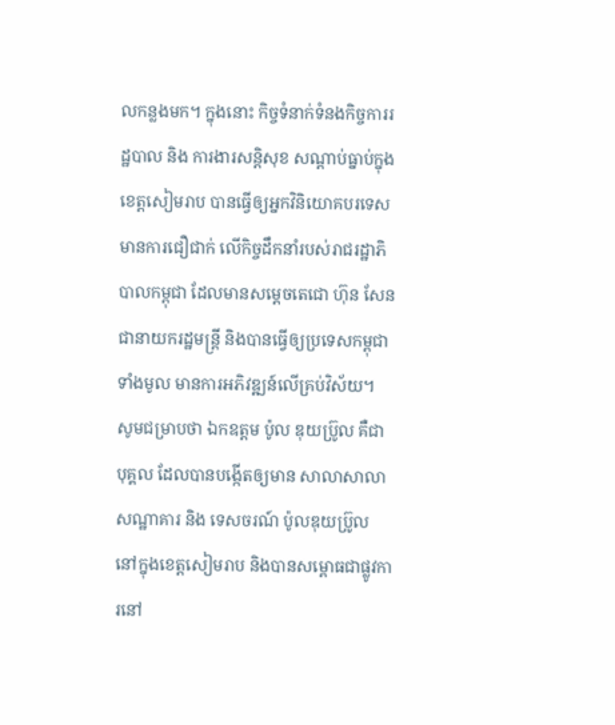លកន្លងមក។ ក្នុងនោះ កិច្ចទំនាក់ទំនងកិច្ចការរដ្ឋបាល និង ការងារសន្តិសុខ សណ្តាប់ធ្នាប់ក្នុងខេត្តសៀមរាប បានធ្វើឲ្យអ្នកវិនិយោគបរទេសមានការជឿជាក់ លើកិច្ចដឹកនាំរបស់រាជរដ្ឋាភិបាលកម្ពុជា ដែលមានសម្តេចតេជោ ហ៊ុន សែន ជានាយករដ្ឋមន្ត្រី និងបានធ្វើឲ្យប្រទេសកម្ពុជាទាំងមូល មានការអភិវឌ្ឍន៍លើគ្រប់វិស័យ។
សូមជម្រាបថា ឯកឧត្តម ប៉ូល ឌុយប្រ៊ូល គឺជាបុគ្គល ដែលបានបង្កើតឲ្យមាន សាលាសាលាសណ្ឋាគារ និង ទេសចរណ៍ ប៉ូលឌុយប្រ៊ូល នៅក្នុងខេត្តសៀមរាប និងបានសម្ពោធជាផ្លូវការនៅ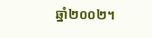ឆ្នាំ២០០២។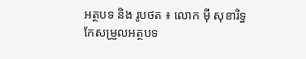អត្ថបទ និង រូបថត ៖ លោក ម៉ី សុខារិទ្ធ
កែសម្រួលអត្ថបទ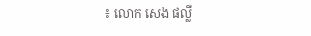៖ លោក សេង ផល្លី